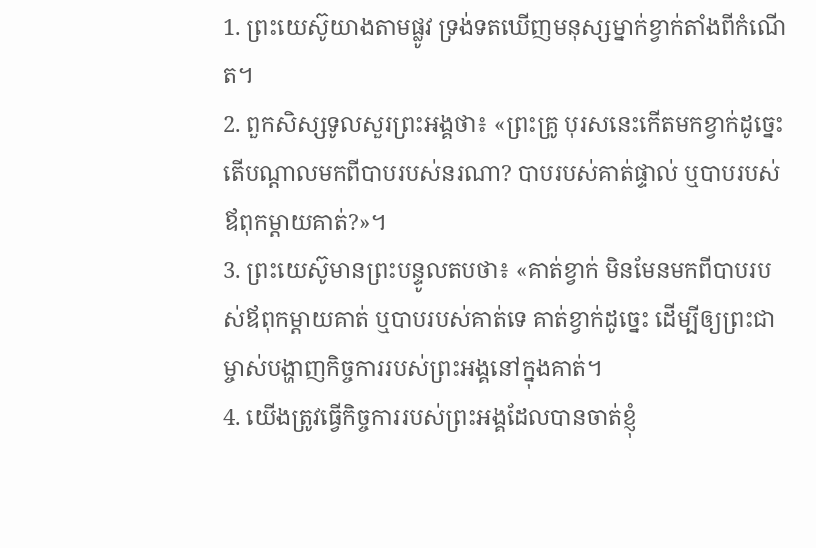1. ព្រះយេស៊ូយាងតាមផ្លូវ ទ្រង់ទតឃើញមនុស្សម្នាក់ខ្វាក់តាំងពីកំណើត។
2. ពួកសិស្សទូលសួរព្រះអង្គថា៖ «ព្រះគ្រូ បុរសនេះកើតមកខ្វាក់ដូច្នេះ តើបណ្ដាលមកពីបាបរបស់នរណា? បាបរបស់គាត់ផ្ទាល់ ឬបាបរបស់ឪពុកម្ដាយគាត់?»។
3. ព្រះយេស៊ូមានព្រះបន្ទូលតបថា៖ «គាត់ខ្វាក់ មិនមែនមកពីបាបរបស់ឪពុកម្ដាយគាត់ ឬបាបរបស់គាត់ទេ គាត់ខ្វាក់ដូច្នេះ ដើម្បីឲ្យព្រះជាម្ចាស់បង្ហាញកិច្ចការរបស់ព្រះអង្គនៅក្នុងគាត់។
4. យើងត្រូវធ្វើកិច្ចការរបស់ព្រះអង្គដែលបានចាត់ខ្ញុំ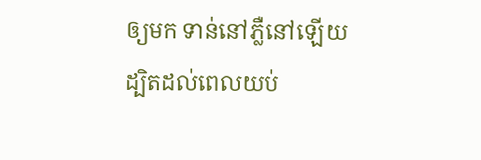ឲ្យមក ទាន់នៅភ្លឺនៅឡើយ ដ្បិតដល់ពេលយប់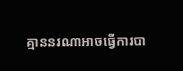គ្មាននរណាអាចធ្វើការបា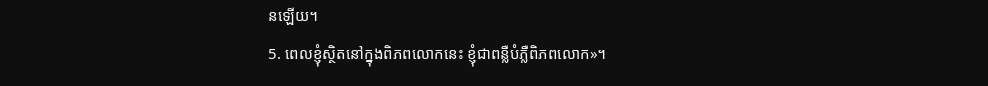នឡើយ។
5. ពេលខ្ញុំស្ថិតនៅក្នុងពិភពលោកនេះ ខ្ញុំជាពន្លឺបំភ្លឺពិភពលោក»។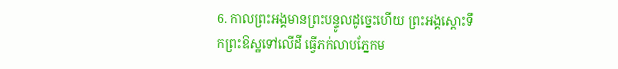6. កាលព្រះអង្គមានព្រះបន្ទូលដូច្នេះហើយ ព្រះអង្គស្ដោះទឹកព្រះឱស្ឋទៅលើដី ធ្វើភក់លាបភ្នែកម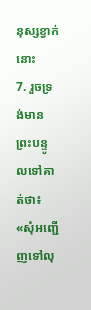នុស្សខ្វាក់នោះ
7. រួចទ្រង់មានព្រះបន្ទូលទៅគាត់ថា៖ «សុំអញ្ជើញទៅលុ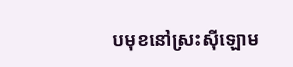បមុខនៅស្រះស៊ីឡោម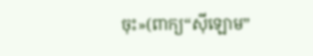ចុះ»(ពាក្យ“ស៊ីឡោម”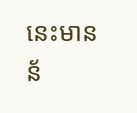នេះមានន័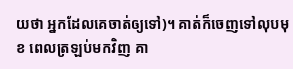យថា អ្នកដែលគេចាត់ឲ្យទៅ)។ គាត់ក៏ចេញទៅលុបមុខ ពេលត្រឡប់មកវិញ គា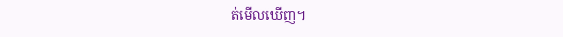ត់មើលឃើញ។